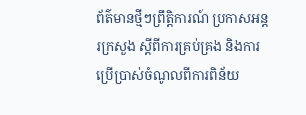ព័ត៌មានថ្មីៗព្រឹត្តិការណ៍ ប្រកាសអន្តរក្រសួង ស្តីពីការគ្រប់គ្រង និងការប្រើប្រាស់ចំណូលពីការពិន័យ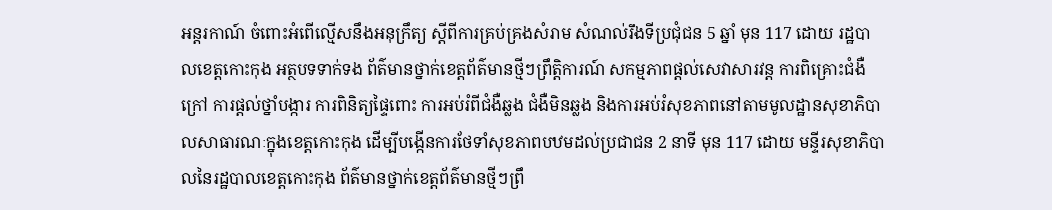អន្តរកាណ៍ ចំពោះអំពើល្មើសនឹងអនុក្រឹត្យ ស្តីពីការគ្រប់គ្រងសំរាម សំណល់រឹងទីប្រជុំជន 5 ឆ្នាំ មុន 117 ដោយ រដ្ឋបាលខេត្តកោះកុង អត្ថបទទាក់ទង ព័ត៌មានថ្នាក់ខេត្តព័ត៌មានថ្មីៗព្រឹត្តិការណ៍ សកម្មភាពផ្ដល់សេវាសារវន្ត ការពិគ្រោះជំងឺក្រៅ ការផ្ដល់ថ្នាំបង្ការ ការពិនិត្យផ្ទៃពោះ ការអប់រំពីជំងឺឆ្លង ជំងឺមិនឆ្លង និងការអប់រំសុខភាពនៅតាមមូលដ្ឋានសុខាភិបាលសាធារណៈក្នុងខេត្តកោះកុង ដើម្បីបង្កើនការថែទាំសុខភាពបឋមដល់ប្រជាជន 2 នាទី មុន 117 ដោយ មន្ទីរសុខាភិបាលនៃរដ្ឋបាលខេត្តកោះកុង ព័ត៌មានថ្នាក់ខេត្តព័ត៌មានថ្មីៗព្រឹ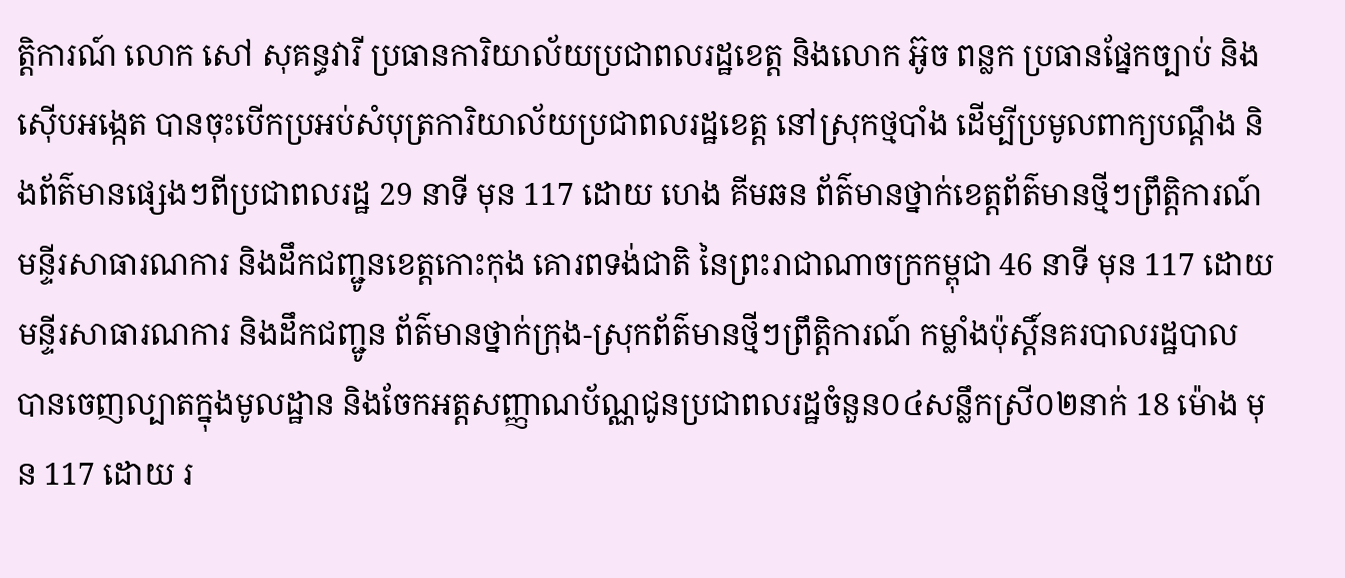ត្តិការណ៍ លោក សៅ សុគន្ធវារី ប្រធានការិយាល័យប្រជាពលរដ្ឋខេត្ត និងលោក អ៊ូច ពន្លក ប្រធានផ្នែកច្បាប់ និងស៊ើបអង្កេត បានចុះបើកប្រអប់សំបុត្រការិយាល័យប្រជាពលរដ្ឋខេត្ត នៅស្រុកថ្មបាំង ដើម្បីប្រមូលពាក្យបណ្តឹង និងព័ត៌មានផ្សេងៗពីប្រជាពលរដ្ឋ 29 នាទី មុន 117 ដោយ ហេង គីមឆន ព័ត៌មានថ្នាក់ខេត្តព័ត៌មានថ្មីៗព្រឹត្តិការណ៍ មន្ទីរសាធារណការ និងដឹកជញ្ជូនខេត្តកោះកុង គោរពទង់ជាតិ នៃព្រះរាជាណាចក្រកម្ពុជា 46 នាទី មុន 117 ដោយ មន្ទីរសាធារណការ និងដឹកជញ្ជូន ព័ត៌មានថ្នាក់ក្រុង-ស្រុកព័ត៌មានថ្មីៗព្រឹត្តិការណ៍ កម្លាំងប៉ុស្តិ៍នគរបាលរដ្ឋបាល បានចេញល្បាតក្នុងមូលដ្ឋាន និងចែកអត្តសញ្ញាណប័ណ្ណជូនប្រជាពលរដ្ឋចំនួន០៤សន្លឹកស្រី០២នាក់ 18 ម៉ោង មុន 117 ដោយ រ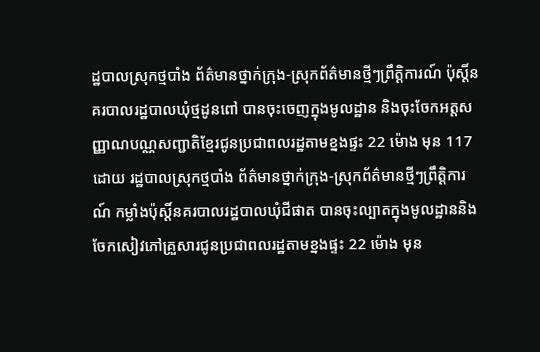ដ្ឋបាលស្រុកថ្មបាំង ព័ត៌មានថ្នាក់ក្រុង-ស្រុកព័ត៌មានថ្មីៗព្រឹត្តិការណ៍ ប៉ុស្តិ៍នគរបាលរដ្ឋបាលឃុំថ្មដូនពៅ បានចុះចេញក្នុងមូលដ្ឋាន និងចុះចែកអត្តសញ្ញាណបណ្ណសញ្ជាតិខ្មែរជូនប្រជាពលរដ្ឋតាមខ្នងផ្ទះ 22 ម៉ោង មុន 117 ដោយ រដ្ឋបាលស្រុកថ្មបាំង ព័ត៌មានថ្នាក់ក្រុង-ស្រុកព័ត៌មានថ្មីៗព្រឹត្តិការណ៍ កម្លាំងប៉ុស្តិ៍នគរបាលរដ្ឋបាលឃុំជីផាត បានចុះល្បាតក្នុងមូលដ្ឋាននិងចែកសៀវភៅគ្រួសារជូនប្រជាពលរដ្ឋតាមខ្នងផ្ទះ 22 ម៉ោង មុន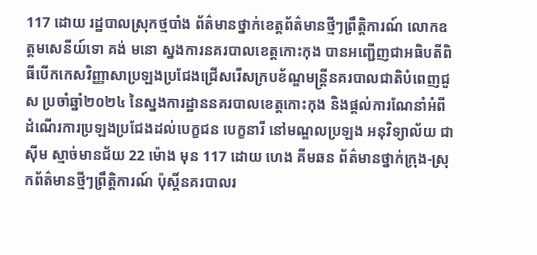117 ដោយ រដ្ឋបាលស្រុកថ្មបាំង ព័ត៌មានថ្នាក់ខេត្តព័ត៌មានថ្មីៗព្រឹត្តិការណ៍ លោកឧត្តមសេនីយ៍ទោ គង់ មនោ ស្នងការនគរបាលខេត្តកោះកុង បានអញ្ជើញជាអធិបតីពិធីបើកកេសវិញ្ញាសាប្រឡងប្រជែងជ្រើសរើសក្របខ័ណ្ឌមន្ត្រីនគរបាលជាតិបំពេញជួស ប្រចាំឆ្នាំ២០២៤ នៃស្នងការដ្ឋាននគរបាលខេត្តកោះកុង និងផ្តល់ការណែនាំអំពីដំណើរការប្រឡងប្រជែងដល់បេក្ខជន បេក្ខនារី នៅមណ្ឌលប្រឡង អនុវិទ្យាល័យ ជា ស៊ីម ស្មាច់មានជ័យ 22 ម៉ោង មុន 117 ដោយ ហេង គីមឆន ព័ត៌មានថ្នាក់ក្រុង-ស្រុកព័ត៌មានថ្មីៗព្រឹត្តិការណ៍ ប៉ុស្តិ៍នគរបាលរ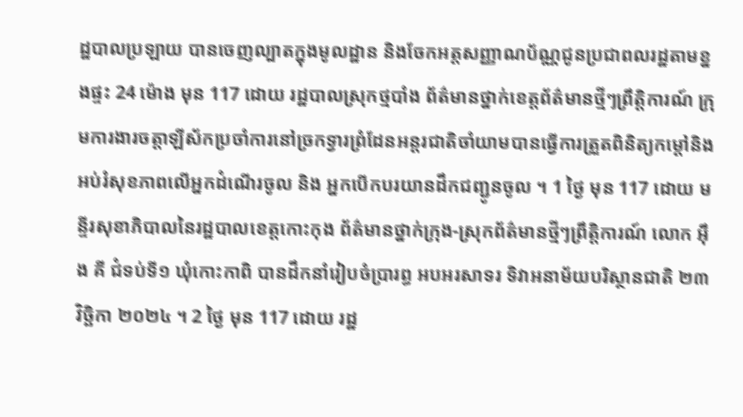ដ្ឋបាលប្រឡាយ បានចេញល្បាតក្នុងមូលដ្ឋាន និងចែកអត្តសញ្ញាណប័ណ្ណជូនប្រជាពលរដ្ឋតាមខ្នងផ្ទះ 24 ម៉ោង មុន 117 ដោយ រដ្ឋបាលស្រុកថ្មបាំង ព័ត៌មានថ្នាក់ខេត្តព័ត៌មានថ្មីៗព្រឹត្តិការណ៍ ក្រុមការងារចត្តាឡីស័កប្រចាំការនៅច្រកទ្វារព្រំដែនអន្ដរជាតិចាំយាមបានធ្វើការត្រួតពិនិត្យកម្ដៅនិងអប់រំសុខភាពលើអ្នកដំណើរចូល និង អ្នកបើកបរយានដឹកជញ្ជូនចូល ។ 1 ថ្ងៃ មុន 117 ដោយ មន្ទីរសុខាភិបាលនៃរដ្ឋបាលខេត្តកោះកុង ព័ត៌មានថ្នាក់ក្រុង-ស្រុកព័ត៌មានថ្មីៗព្រឹត្តិការណ៍ លោក អុឹង គី ជំទប់ទី១ ឃុំកោះកាពិ បានដឹកនាំរៀបចំប្រារព្ធ អបអរសាទរ ទិវាអនាម័យបរិស្ថានជាតិ ២៣ វិច្ឆិកា ២០២៤ ។ 2 ថ្ងៃ មុន 117 ដោយ រដ្ឋ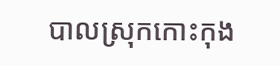បាលស្រុកកោះកុង